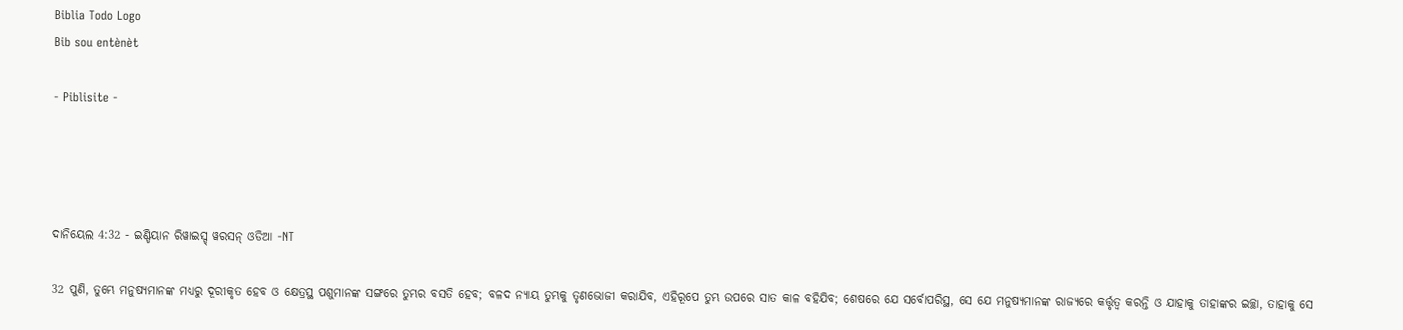Biblia Todo Logo
Bib sou entènèt

- Piblisite -




ଦାନିୟେଲ 4:32 - ଇଣ୍ଡିୟାନ ରିୱାଇସ୍ଡ୍ ୱରସନ୍ ଓଡିଆ -NT

32 ପୁଣି, ତୁମ୍ଭେ ମନୁଷ୍ୟମାନଙ୍କ ମଧ୍ୟରୁ ଦୂରୀକୃତ ହେବ ଓ କ୍ଷେତ୍ରସ୍ଥ ପଶୁମାନଙ୍କ ସଙ୍ଗରେ ତୁମ୍ଭର ବସତି ହେବ; ବଳଦ ନ୍ୟାୟ ତୁମ୍ଭକୁ ତୃଣଭୋଜୀ କରାଯିବ, ଏହିରୂପେ ତୁମ୍ଭ ଉପରେ ସାତ କାଳ ବହିଯିବ; ଶେଷରେ ଯେ ସର୍ବୋପରିସ୍ଥ, ସେ ଯେ ମନୁଷ୍ୟମାନଙ୍କ ରାଜ୍ୟରେ କର୍ତ୍ତୃତ୍ୱ କରନ୍ତି ଓ ଯାହାକୁ ତାହାଙ୍କର ଇଚ୍ଛା, ତାହାକୁ ସେ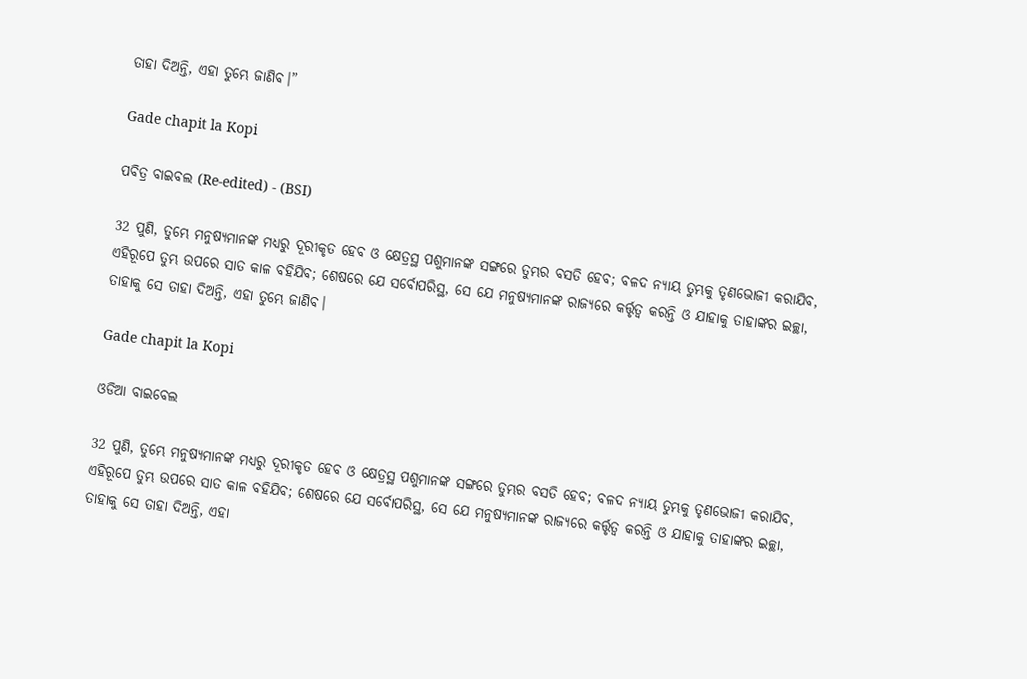ତାହା ଦିଅନ୍ତି, ଏହା ତୁମ୍ଭେ ଜାଣିବ।”

Gade chapit la Kopi

ପବିତ୍ର ବାଇବଲ (Re-edited) - (BSI)

32 ପୁଣି, ତୁମ୍ଭେ ମନୁଷ୍ୟମାନଙ୍କ ମଧ୍ୟରୁ ଦୂରୀକୃତ ହେବ ଓ କ୍ଷେତ୍ରସ୍ଥ ପଶୁମାନଙ୍କ ସଙ୍ଗରେ ତୁମ୍ଭର ବସତି ହେବ; ବଳଦ ନ୍ୟାୟ ତୁମ୍ଭକୁ ତୃଣଭୋଜୀ କରାଯିବ, ଏହିରୂପେ ତୁମ୍ଭ ଉପରେ ସାତ କାଳ ବହିଯିବ; ଶେଷରେ ଯେ ସର୍ବୋପରିସ୍ଥ, ସେ ଯେ ମନୁଷ୍ୟମାନଙ୍କ ରାଜ୍ୟରେ କର୍ତ୍ତୃତ୍ଵ କରନ୍ତି ଓ ଯାହାକୁ ତାହାଙ୍କର ଇଚ୍ଛା, ତାହାକୁ ସେ ତାହା ଦିଅନ୍ତି, ଏହା ତୁମ୍ଭେ ଜାଣିବ।

Gade chapit la Kopi

ଓଡିଆ ବାଇବେଲ

32 ପୁଣି, ତୁମ୍ଭେ ମନୁଷ୍ୟମାନଙ୍କ ମଧ୍ୟରୁ ଦୂରୀକୃତ ହେବ ଓ କ୍ଷେତ୍ରସ୍ଥ ପଶୁମାନଙ୍କ ସଙ୍ଗରେ ତୁମ୍ଭର ବସତି ହେବ; ବଳଦ ନ୍ୟାୟ ତୁମ୍ଭକୁ ତୃଣଭୋଜୀ କରାଯିବ, ଏହିରୂପେ ତୁମ୍ଭ ଉପରେ ସାତ କାଳ ବହିଯିବ; ଶେଷରେ ଯେ ସର୍ବୋପରିସ୍ଥ, ସେ ଯେ ମନୁଷ୍ୟମାନଙ୍କ ରାଜ୍ୟରେ କର୍ତ୍ତୃତ୍ୱ କରନ୍ତି ଓ ଯାହାକୁ ତାହାଙ୍କର ଇଚ୍ଛା, ତାହାକୁ ସେ ତାହା ଦିଅନ୍ତି, ଏହା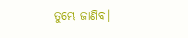ତୁମ୍ଭେ ଜାଣିବ।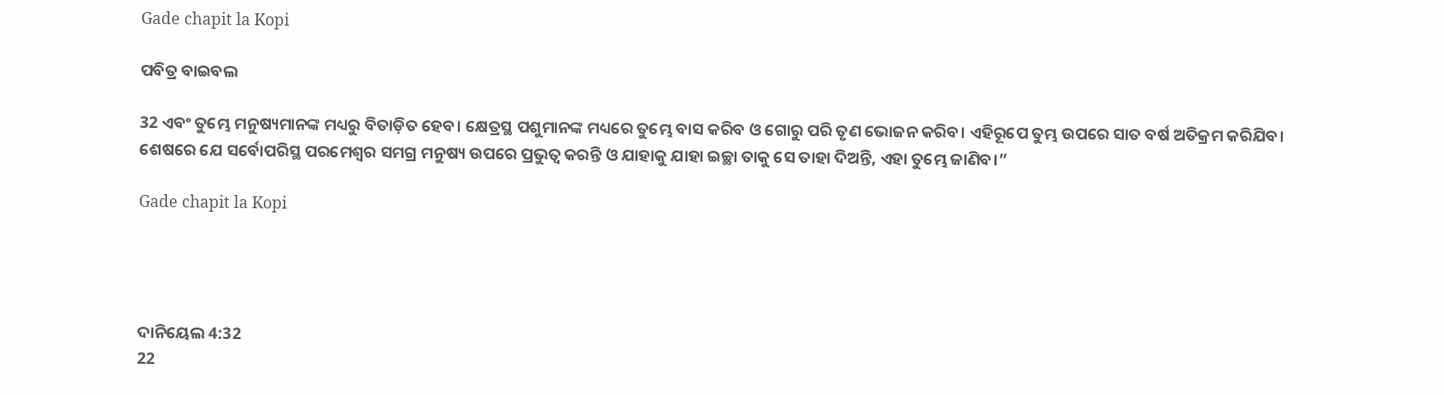Gade chapit la Kopi

ପବିତ୍ର ବାଇବଲ

32 ଏବଂ ତୁମ୍ଭେ ମନୁଷ୍ୟମାନଙ୍କ ମଧ୍ୟରୁ ବିତାଡ଼ିତ ହେବ। କ୍ଷେତ୍ରସ୍ଥ ପଶୁମାନଙ୍କ ମଧ୍ୟରେ ତୁମ୍ଭେ ବାସ କରିବ ଓ ଗୋରୁ ପରି ତୃଣ ଭୋଜନ କରିବ। ଏହିରୂପେ ତୁମ୍ଭ ଉପରେ ସାତ ବର୍ଷ ଅତିକ୍ରମ କରିଯିବ। ଶେଷରେ ଯେ ସର୍ବୋପରିସ୍ଥ ପରମେଶ୍ୱର ସମଗ୍ର ମନୁଷ୍ୟ ଉପରେ ପ୍ରଭୁତ୍ୱ କରନ୍ତି ଓ ଯାହାକୁ ଯାହା ଇଚ୍ଛା ତାକୁ ସେ ତାହା ଦିଅନ୍ତି, ଏହା ତୁମ୍ଭେ ଜାଣିବ।”

Gade chapit la Kopi




ଦାନିୟେଲ 4:32
22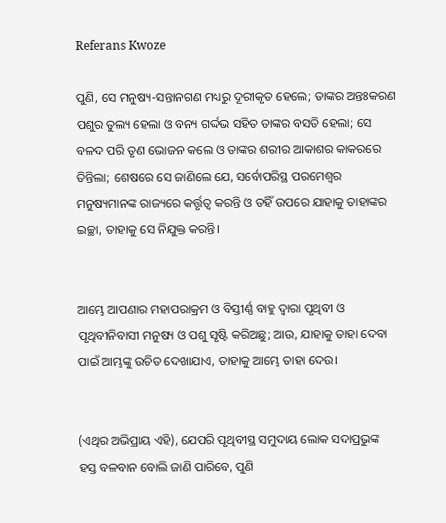Referans Kwoze

ପୁଣି, ସେ ମନୁଷ୍ୟ-ସନ୍ତାନଗଣ ମଧ୍ୟରୁ ଦୂରୀକୃତ ହେଲେ; ତାଙ୍କର ଅନ୍ତଃକରଣ ପଶୁର ତୁଲ୍ୟ ହେଲା ଓ ବନ୍ୟ ଗର୍ଦ୍ଦଭ ସହିତ ତାଙ୍କର ବସତି ହେଲା; ସେ ବଳଦ ପରି ତୃଣ ଭୋଜନ କଲେ ଓ ତାଙ୍କର ଶରୀର ଆକାଶର କାକରରେ ତିନ୍ତିଲା; ଶେଷରେ ସେ ଜାଣିଲେ ଯେ, ସର୍ବୋପରିସ୍ଥ ପରମେଶ୍ୱର ମନୁଷ୍ୟମାନଙ୍କ ରାଜ୍ୟରେ କର୍ତ୍ତୃତ୍ୱ କରନ୍ତି ଓ ତହିଁ ଉପରେ ଯାହାକୁ ତାହାଙ୍କର ଇଚ୍ଛା, ତାହାକୁ ସେ ନିଯୁକ୍ତ କରନ୍ତି।


ଆମ୍ଭେ ଆପଣାର ମହାପରାକ୍ରମ ଓ ବିସ୍ତୀର୍ଣ୍ଣ ବାହୁ ଦ୍ୱାରା ପୃଥିବୀ ଓ ପୃଥିବୀନିବାସୀ ମନୁଷ୍ୟ ଓ ପଶୁ ସୃଷ୍ଟି କରିଅଛୁ; ଆଉ, ଯାହାକୁ ତାହା ଦେବା ପାଇଁ ଆମ୍ଭଙ୍କୁ ଉଚିତ ଦେଖାଯାଏ, ତାହାକୁ ଆମ୍ଭେ ତାହା ଦେଉ।


(ଏଥିର ଅଭିପ୍ରାୟ ଏହି), ଯେପରି ପୃଥିବୀସ୍ଥ ସମୁଦାୟ ଲୋକ ସଦାପ୍ରଭୁଙ୍କ ହସ୍ତ ବଳବାନ ବୋଲି ଜାଣି ପାରିବେ, ପୁଣି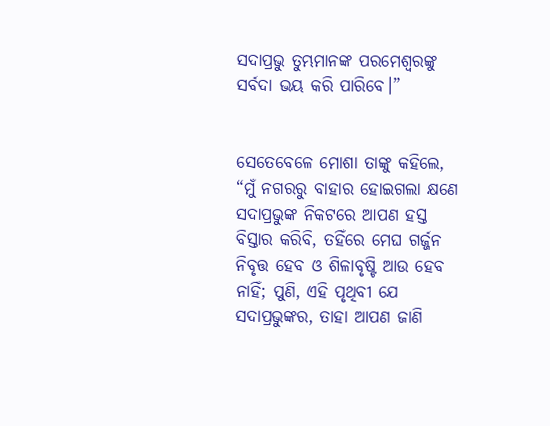ସଦାପ୍ରଭୁ ତୁମ୍ଭମାନଙ୍କ ପରମେଶ୍ୱରଙ୍କୁ ସର୍ବଦା ଭୟ କରି ପାରିବେ।”


ସେତେବେଳେ ମୋଶା ତାଙ୍କୁ କହିଲେ, “ମୁଁ ନଗରରୁ ବାହାର ହୋଇଗଲା କ୍ଷଣେ ସଦାପ୍ରଭୁଙ୍କ ନିକଟରେ ଆପଣ ହସ୍ତ ବିସ୍ତାର କରିବି, ତହିଁରେ ମେଘ ଗର୍ଜ୍ଜନ ନିବୃତ୍ତ ହେବ ଓ ଶିଳାବୃଷ୍ଟି ଆଉ ହେବ ନାହିଁ; ପୁଣି, ଏହି ପୃଥିବୀ ଯେ ସଦାପ୍ରଭୁଙ୍କର, ତାହା ଆପଣ ଜାଣି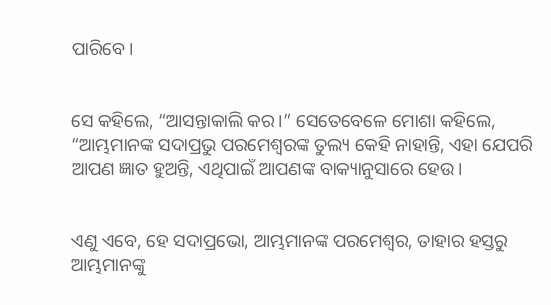ପାରିବେ।


ସେ କହିଲେ, “ଆସନ୍ତାକାଲି କର।” ସେତେବେଳେ ମୋଶା କହିଲେ, “ଆମ୍ଭମାନଙ୍କ ସଦାପ୍ରଭୁ ପରମେଶ୍ୱରଙ୍କ ତୁଲ୍ୟ କେହି ନାହାନ୍ତି, ଏହା ଯେପରି ଆପଣ ଜ୍ଞାତ ହୁଅନ୍ତି, ଏଥିପାଇଁ ଆପଣଙ୍କ ବାକ୍ୟାନୁସାରେ ହେଉ।


ଏଣୁ ଏବେ, ହେ ସଦାପ୍ରଭୋ, ଆମ୍ଭମାନଙ୍କ ପରମେଶ୍ୱର, ତାହାର ହସ୍ତରୁ ଆମ୍ଭମାନଙ୍କୁ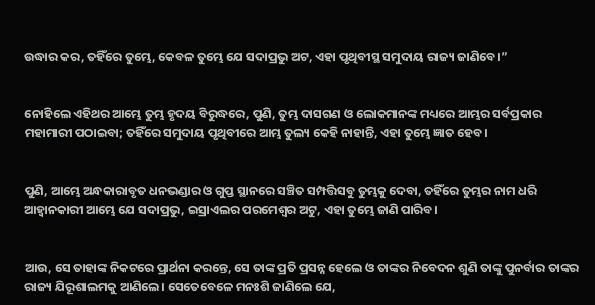ଉଦ୍ଧାର କର, ତହିଁରେ ତୁମ୍ଭେ, କେବଳ ତୁମ୍ଭେ ଯେ ସଦାପ୍ରଭୁ ଅଟ, ଏହା ପୃଥିବୀସ୍ଥ ସମୁଦାୟ ରାଜ୍ୟ ଜାଣିବେ।”


ନୋହିଲେ ଏହିଥର ଆମ୍ଭେ ତୁମ୍ଭ ହୃଦୟ ବିରୁଦ୍ଧରେ, ପୁଣି, ତୁମ୍ଭ ଦାସଗଣ ଓ ଲୋକମାନଙ୍କ ମଧ୍ୟରେ ଆମ୍ଭର ସର୍ବପ୍ରକାର ମହାମାରୀ ପଠାଇବା; ତହିଁରେ ସମୁଦାୟ ପୃଥିବୀରେ ଆମ୍ଭ ତୁଲ୍ୟ କେହି ନାହାନ୍ତି, ଏହା ତୁମ୍ଭେ ଜ୍ଞାତ ହେବ।


ପୁଣି, ଆମ୍ଭେ ଅନ୍ଧକାରାବୃତ ଧନଭଣ୍ଡାର ଓ ଗୁପ୍ତ ସ୍ଥାନରେ ସଞ୍ଚିତ ସମ୍ପତ୍ତିସବୁ ତୁମ୍ଭକୁ ଦେବା, ତହିଁରେ ତୁମ୍ଭର ନାମ ଧରି ଆହ୍ୱାନକାରୀ ଆମ୍ଭେ ଯେ ସଦାପ୍ରଭୁ, ଇସ୍ରାଏଲର ପରମେଶ୍ୱର ଅଟୁ, ଏହା ତୁମ୍ଭେ ଜାଣି ପାରିବ।


ଆଉ, ସେ ତାହାଙ୍କ ନିକଟରେ ପ୍ରାର୍ଥନା କରନ୍ତେ, ସେ ତାଙ୍କ ପ୍ରତି ପ୍ରସନ୍ନ ହେଲେ ଓ ତାଙ୍କର ନିବେଦନ ଶୁଣି ତାଙ୍କୁ ପୁନର୍ବାର ତାଙ୍କର ରାଜ୍ୟ ଯିରୂଶାଲମକୁ ଆଣିଲେ। ସେତେବେଳେ ମନଃଶି ଜାଣିଲେ ଯେ,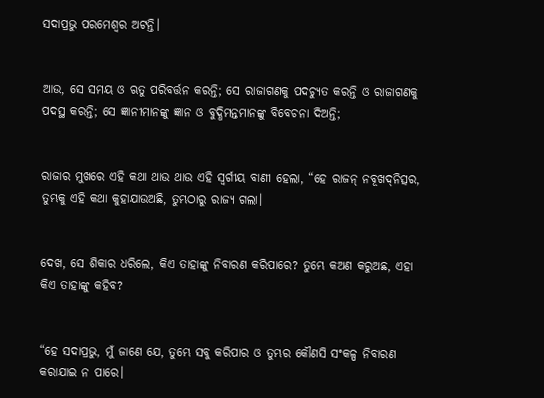ସଦାପ୍ରଭୁ ପରମେଶ୍ୱର ଅଟନ୍ତି।


ଆଉ, ସେ ସମୟ ଓ ଋତୁ ପରିବର୍ତ୍ତନ କରନ୍ତି; ସେ ରାଜାଗଣକୁ ପଦଚ୍ୟୁତ କରନ୍ତି ଓ ରାଜାଗଣକୁ ପଦସ୍ଥ କରନ୍ତି; ସେ ଜ୍ଞାନୀମାନଙ୍କୁ ଜ୍ଞାନ ଓ ବୁଦ୍ଧିମନ୍ତମାନଙ୍କୁ ବିବେଚନା ଦିଅନ୍ତି;


ରାଜାର ମୁଖରେ ଏହି କଥା ଥାଉ ଥାଉ ଏହି ସ୍ୱର୍ଗୀୟ ବାଣୀ ହେଲା, “ହେ ରାଜନ୍‍ ନବୂଖଦ୍‍ନିତ୍ସର, ତୁମ୍ଭକୁ ଏହି କଥା କୁହାଯାଉଅଛି, ତୁମ୍ଭଠାରୁ ରାଜ୍ୟ ଗଲା।


ଦେଖ, ସେ ଶିକାର ଧରିଲେ, କିଏ ତାହାଙ୍କୁ ନିବାରଣ କରିପାରେ? ତୁମ୍ଭେ କଅଣ କରୁଅଛ, ଏହା କିଏ ତାହାଙ୍କୁ କହିବ?


“ହେ ସଦାପ୍ରଭୁ, ମୁଁ ଜାଣେ ଯେ, ତୁମ୍ଭେ ସବୁ କରିପାର ଓ ତୁମ୍ଭର କୌଣସି ସଂକଳ୍ପ ନିବାରଣ କରାଯାଇ ନ ପାରେ।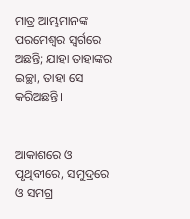ମାତ୍ର ଆମ୍ଭମାନଙ୍କ ପରମେଶ୍ୱର ସ୍ୱର୍ଗରେ ଅଛନ୍ତି; ଯାହା ତାହାଙ୍କର ଇଚ୍ଛା, ତାହା ସେ କରିଅଛନ୍ତି।


ଆକାଶରେ ଓ ପୃଥିବୀରେ, ସମୁଦ୍ରରେ ଓ ସମଗ୍ର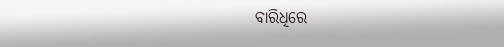ବାରିଧିରେ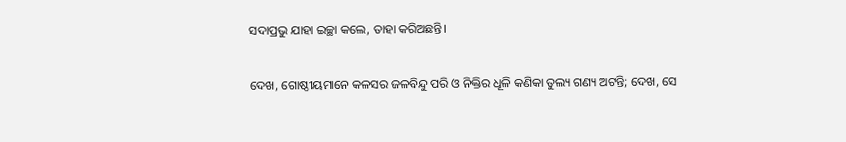ସଦାପ୍ରଭୁ ଯାହା ଇଚ୍ଛା କଲେ, ତାହା କରିଅଛନ୍ତି।


ଦେଖ, ଗୋଷ୍ଠୀୟମାନେ କଳସର ଜଳବିନ୍ଦୁ ପରି ଓ ନିକ୍ତିର ଧୂଳି କଣିକା ତୁଲ୍ୟ ଗଣ୍ୟ ଅଟନ୍ତି; ଦେଖ, ସେ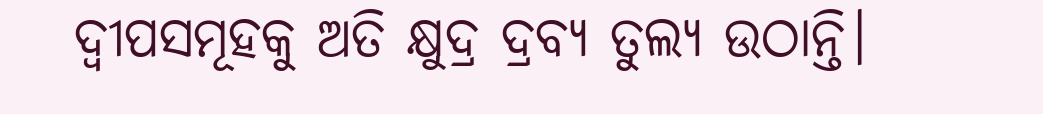ଦ୍ୱୀପସମୂହକୁ ଅତି କ୍ଷୁଦ୍ର ଦ୍ରବ୍ୟ ତୁଲ୍ୟ ଉଠାନ୍ତି।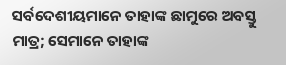ସର୍ବଦେଶୀୟମାନେ ତାହାଙ୍କ ଛାମୁରେ ଅବସ୍ତୁ ମାତ୍ର; ସେମାନେ ତାହାଙ୍କ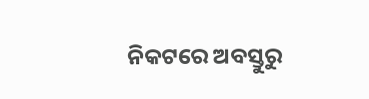ନିକଟରେ ଅବସ୍ତୁରୁ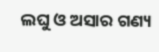ଲଘୁ ଓ ଅସାର ଗଣ୍ୟ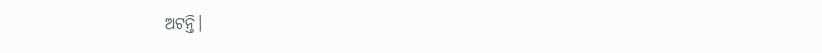ଅଟନ୍ତି।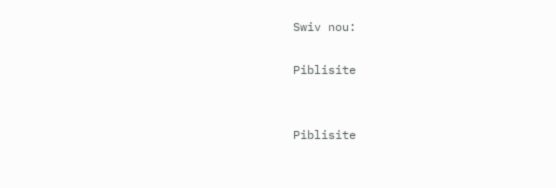Swiv nou:

Piblisite


Piblisite